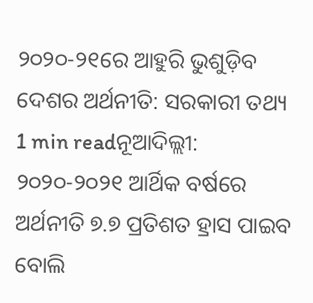୨୦୨୦-୨୧ରେ ଆହୁରି ଭୁଶୁଡ଼ିବ ଦେଶର ଅର୍ଥନୀତି: ସରକାରୀ ତଥ୍ୟ
1 min readନୂଆଦିଲ୍ଲୀ: ୨୦୨୦-୨୦୨୧ ଆର୍ଥିକ ବର୍ଷରେ ଅର୍ଥନୀତି ୭.୭ ପ୍ରତିଶତ ହ୍ରାସ ପାଇବ ବୋଲି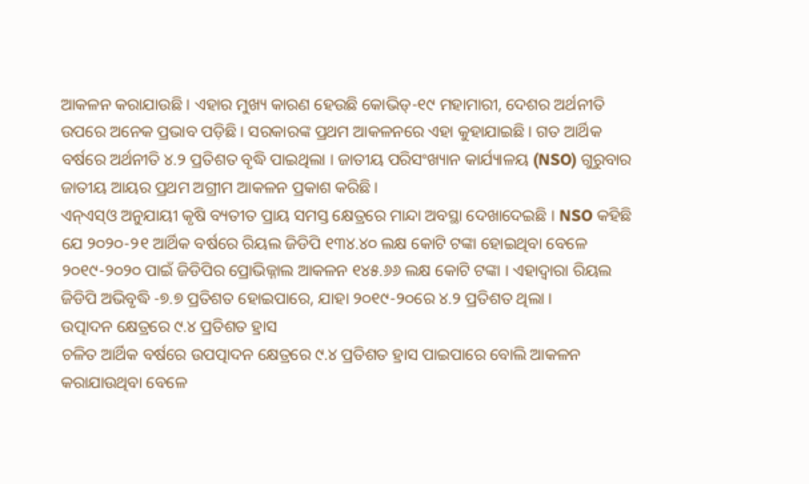ଆକଳନ କରାଯାଉଛି । ଏହାର ମୁଖ୍ୟ କାରଣ ହେଉଛି କୋଭିଡ୍-୧୯ ମହାମାରୀ, ଦେଶର ଅର୍ଥନୀତି ଉପରେ ଅନେକ ପ୍ରଭାବ ପଡ଼ିଛି । ସରକାରଙ୍କ ପ୍ରଥମ ଆକଳନରେ ଏହା କୁହାଯାଇଛି । ଗତ ଆର୍ଥିକ ବର୍ଷରେ ଅର୍ଥନୀତି ୪.୨ ପ୍ରତିଶତ ବୃଦ୍ଧି ପାଇଥିଲା । ଜାତୀୟ ପରିସଂଖ୍ୟାନ କାର୍ଯ୍ୟାଳୟ (NSO) ଗୁରୁବାର ଜାତୀୟ ଆୟର ପ୍ରଥମ ଅଗ୍ରୀମ ଆକଳନ ପ୍ରକାଶ କରିଛି ।
ଏନ୍ଏସ୍ଓ ଅନୁଯାୟୀ କୃଷି ବ୍ୟତୀତ ପ୍ରାୟ ସମସ୍ତ କ୍ଷେତ୍ରରେ ମାନ୍ଦା ଅବସ୍ଥା ଦେଖାଦେଇଛି । NSO କହିଛି ଯେ ୨୦୨୦-୨୧ ଆର୍ଥିକ ବର୍ଷରେ ରିୟଲ ଜିଡିପି ୧୩୪.୪୦ ଲକ୍ଷ କୋଟି ଟଙ୍କା ହୋଇଥିବା ବେଳେ ୨୦୧୯-୨୦୨୦ ପାଇଁ ଜିଡିପିର ପ୍ରୋଭିଜ୍ନାଲ ଆକଳନ ୧୪୫.୬୬ ଲକ୍ଷ କୋଟି ଟଙ୍କା । ଏହାଦ୍ୱାରା ରିୟଲ ଜିଡିପି ଅଭିବୃଦ୍ଧି -୭.୭ ପ୍ରତିଶତ ହୋଇପାରେ, ଯାହା ୨୦୧୯-୨୦ରେ ୪.୨ ପ୍ରତିଶତ ଥିଲା ।
ଉତ୍ପାଦନ କ୍ଷେତ୍ରରେ ୯.୪ ପ୍ରତିଶତ ହ୍ରାସ
ଚଳିତ ଆର୍ଥିକ ବର୍ଷରେ ଉପତ୍ପାଦନ କ୍ଷେତ୍ରରେ ୯.୪ ପ୍ରତିଶତ ହ୍ରାସ ପାଇପାରେ ବୋଲି ଆକଳନ କରାଯାଉଥିବା ବେଳେ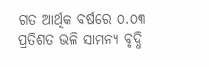ଗତ ଆର୍ଥିକ ବର୍ଷରେ ୦.୦୩ ପ୍ରତିଶତ ଭଳି ସାମନ୍ୟ ବୃଦ୍ଧି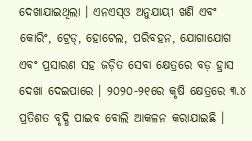ଦେଖାଯାଇଥିଲା । ଏନଏସ୍ଓ ଅନୁଯାୟୀ ଖଣି ଏବଂ କୋରିଂ, ଟ୍ରେଡ୍, ହୋଟେଲ, ପରିବହନ, ଯୋଗାଯୋଗ ଏବଂ ପ୍ରସାରଣ ସହ ଜଡ଼ିତ ସେବା କ୍ଷେତ୍ରରେ ବଡ଼ ହ୍ରାସ ଦେଖା ଦେଇପାରେ । ୨୦୨୦-୨୧ରେ କୃଷି କ୍ଷେତ୍ରରେ ୩.୪ ପ୍ରତିଶତ ବୃଦ୍ଧି ପାଇବ ବୋଲି ଆକଳନ କରାଯାଇଛି ।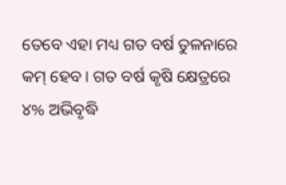ତେବେ ଏହା ମଧ୍ୟ ଗତ ବର୍ଷ ତୁଳନାରେ କମ୍ ହେବ । ଗତ ବର୍ଷ କୃଷି କ୍ଷେତ୍ରରେ ୪% ଅଭିବୃଦ୍ଧି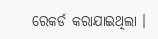ରେକର୍ଡ କରାଯାଇଥିଲା ।